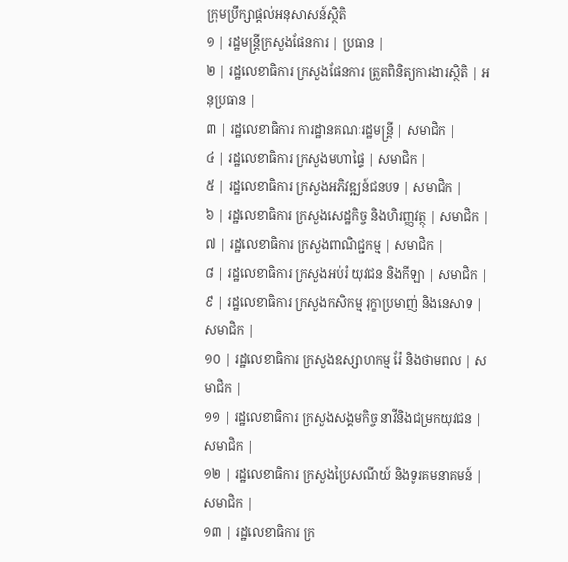ក្រុមប្រឹក្សាផ្តល់អនុសាសន៍ស្ថិតិ
១ | រដ្ឋមន្ត្រីក្រសួងផែនការ | ប្រធាន |
២ | រដ្ឋលេខាធិការ ក្រសួងផែនការ ត្រួតពិនិត្យការងារស្ថិតិ | អនុប្រធាន |
៣ | រដ្ឋលេខាធិការ ការដ្ឋានគណៈរដ្ឋមន្ត្រី | សមាជិក |
៤ | រដ្ឋលេខាធិការ ក្រសួងមហាផ្ទៃ | សមាជិក |
៥ | រដ្ឋលេខាធិការ ក្រសួងអភិវឌ្ឍន៍ជនបទ | សមាជិក |
៦ | រដ្ឋលេខាធិការ ក្រសួងសេដ្ឋកិច្ច និងហិរញ្ញវត្ថុ | សមាជិក |
៧ | រដ្ឋលេខាធិការ ក្រសួងពាណិជ្ជកម្ម | សមាជិក |
៨ | រដ្ឋលេខាធិការ ក្រសួងអប់រំ យុវជន និងកីឡា | សមាជិក |
៩ | រដ្ឋលេខាធិការ ក្រសួងកសិកម្ម រុក្ខាប្រមាញ់ និងនេសាទ | សមាជិក |
១០ | រដ្ឋលេខាធិការ ក្រសួងឧស្សាហកម្ម រ៉ែ និងថាមពល | សមាជិក |
១១ | រដ្ឋលេខាធិការ ក្រសួងសង្គមកិច្ច នាវីនិងជម្រកយុវជន | សមាជិក |
១២ | រដ្ឋលេខាធិការ ក្រសួងប្រៃសណីយ៍ និងទូរគមនាគមន៍ | សមាជិក |
១៣ | រដ្ឋលេខាធិការ ក្រ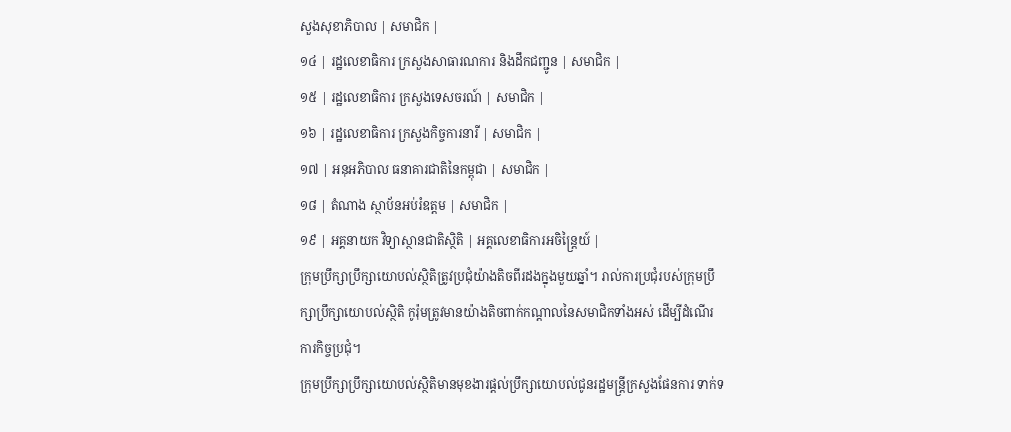សួងសុខាភិបាល | សមាជិក |
១៤ | រដ្ឋលេខាធិការ ក្រសួងសាធារណការ និងដឹកជញ្ជូន | សមាជិក |
១៥ | រដ្ឋលេខាធិការ ក្រសួងទេសចរណ៍ | សមាជិក |
១៦ | រដ្ឋលេខាធិការ ក្រសួងកិច្ចការនារី | សមាជិក |
១៧ | អនុអភិបាល ធនាគារជាតិនៃកម្ពុជា | សមាជិក |
១៨ | តំណាង ស្ថាប័នអប់រំឧត្តម | សមាជិក |
១៩ | អគ្គនាយក វិទ្យាស្ថានជាតិស្ថិតិ | អគ្គលេខាធិការអចិន្រ្តៃយ៍ |
ក្រុមប្រឹក្សាប្រឹក្សាយោបល់ស្ថិតិត្រូវប្រជុំយ៉ាងតិចពីរដងក្នុងមួយឆ្នាំ។ រាល់ការប្រជុំរបស់ក្រុមប្រឹក្សាប្រឹក្សាយោបល់ស្ថិតិ កូរ៉ុមត្រូវមានយ៉ាងតិចពាក់កណ្តាលនៃសមាជិកទាំងអស់ ដើម្បីដំណើរការកិច្ចប្រជុំ។
ក្រុមប្រឹក្សាប្រឹក្សាយោបល់ស្ថិតិមានមុខងារផ្តល់ប្រឹក្សាយោបល់ជូនរដ្ឋមន្ត្រីក្រសួងផែនការ ទាក់ទ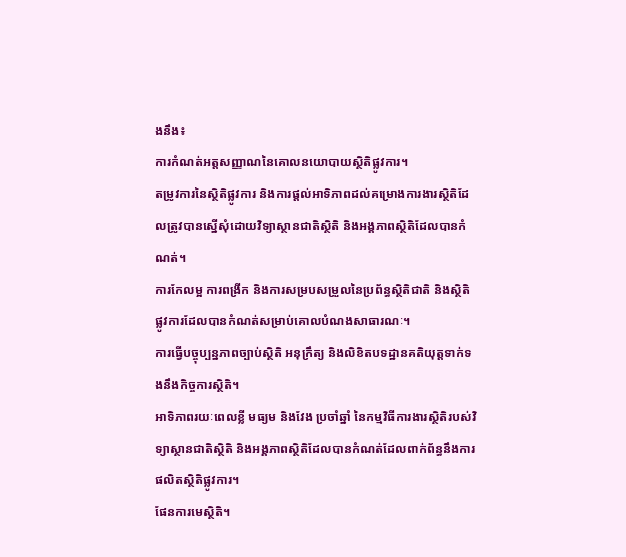ងនឹង៖
ការកំណត់អត្តសញ្ញាណនៃគោលនយោបាយស្ថិតិផ្លូវការ។
តម្រូវការនៃស្ថិតិផ្លូវការ និងការផ្តល់អាទិភាពដល់គម្រោងការងារស្ថិតិដែលត្រូវបានស្នើសុំដោយវិទ្យាស្ថានជាតិស្ថិតិ និងអង្គភាពស្ថិតិដែលបានកំណត់។
ការកែលម្អ ការពង្រីក និងការសម្របសម្រួលនៃប្រព័ន្ធស្ថិតិជាតិ និងស្ថិតិផ្លូវការដែលបានកំណត់សម្រាប់គោលបំណងសាធារណៈ។
ការធ្វើបច្ចុប្បន្នភាពច្បាប់ស្ថិតិ អនុក្រឹត្យ និងលិខិតបទដ្ឋានគតិយុត្តទាក់ទងនឹងកិច្ចការស្ថិតិ។
អាទិភាពរយៈពេលខ្លី មធ្យម និងវែង ប្រចាំឆ្នាំ នៃកម្មវិធីការងារស្ថិតិរបស់វិទ្យាស្ថានជាតិស្ថិតិ និងអង្គភាពស្ថិតិដែលបានកំណត់ដែលពាក់ព័ន្ធនឹងការផលិតស្ថិតិផ្លូវការ។
ផែនការមេស្ថិតិ។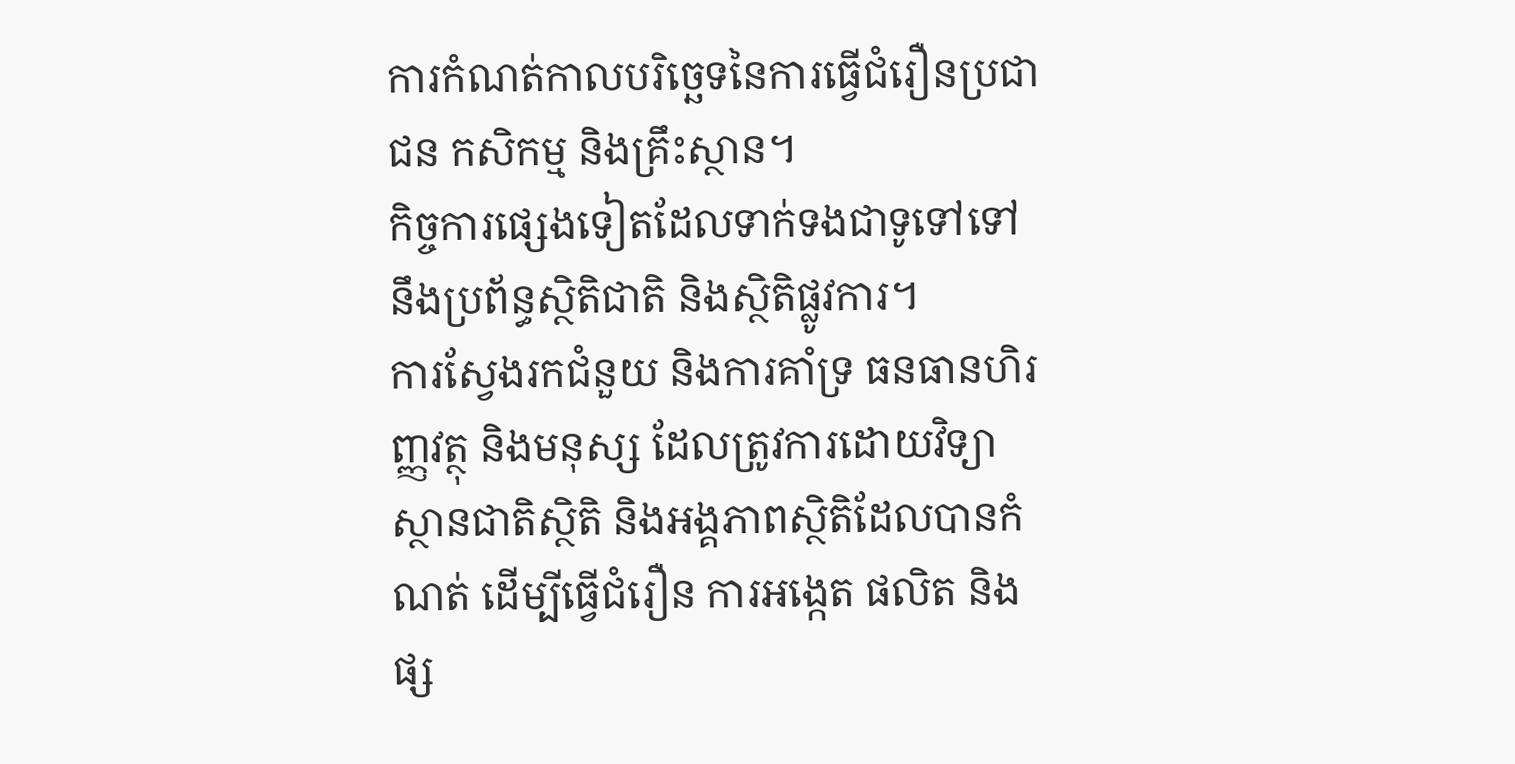ការកំណត់កាលបរិច្ឆេទនៃការធ្វើជំរឿនប្រជាជន កសិកម្ម និងគ្រឹះស្ថាន។
កិច្ចការផ្សេងទៀតដែលទាក់ទងជាទូទៅទៅនឹងប្រព័ន្ធស្ថិតិជាតិ និងស្ថិតិផ្លូវការ។
ការស្វែងរកជំនួយ និងការគាំទ្រ ធនធានហិរញ្ញវត្ថុ និងមនុស្ស ដែលត្រូវការដោយវិទ្យាស្ថានជាតិស្ថិតិ និងអង្គភាពស្ថិតិដែលបានកំណត់ ដើម្បីធ្វើជំរឿន ការអង្កេត ផលិត និងផ្ស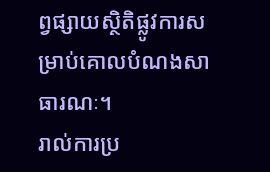ព្វផ្សាយស្ថិតិផ្លូវការសម្រាប់គោលបំណងសាធារណៈ។
រាល់ការប្រ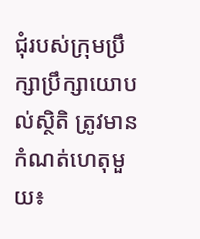ជុំរបស់ក្រុមប្រឹក្សាប្រឹក្សាយោបល់ស្ថិតិ ត្រូវមានកំណត់ហេតុមួយ៖